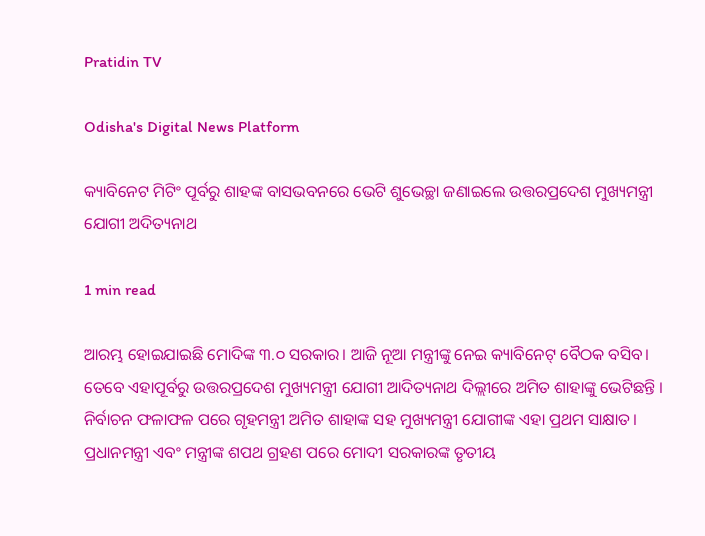Pratidin TV

Odisha's Digital News Platform

କ୍ୟାବିନେଟ ମିଟିଂ ପୂର୍ବରୁ ଶାହଙ୍କ ବାସଭବନରେ ଭେଟି ଶୁଭେଚ୍ଛା ଜଣାଇଲେ ଉତ୍ତରପ୍ରଦେଶ ମୁଖ୍ୟମନ୍ତ୍ରୀ ଯୋଗୀ ଅଦିତ୍ୟନାଥ

1 min read

ଆରମ୍ଭ ହୋଇଯାଇଛି ମୋଦିଙ୍କ ୩.୦ ସରକାର। ଆଜି ନୂଆ ମନ୍ତ୍ରୀଙ୍କୁ ନେଇ କ୍ୟାବିନେଟ୍‌ ବୈଠକ ବସିବ। ତେବେ ଏହାପୂର୍ବରୁ ଉତ୍ତରପ୍ରଦେଶ ମୁଖ୍ୟମନ୍ତ୍ରୀ ଯୋଗୀ ଆଦିତ୍ୟନାଥ ଦିଲ୍ଲୀରେ ଅମିତ ଶାହାଙ୍କୁ ଭେଟିଛନ୍ତି । ନିର୍ବାଚନ ଫଳାଫଳ ପରେ ଗୃହମନ୍ତ୍ରୀ ଅମିତ ଶାହାଙ୍କ ସହ ମୁଖ୍ୟମନ୍ତ୍ରୀ ଯୋଗୀଙ୍କ ଏହା ପ୍ରଥମ ସାକ୍ଷାତ। ପ୍ରଧାନମନ୍ତ୍ରୀ ଏବଂ ମନ୍ତ୍ରୀଙ୍କ ଶପଥ ଗ୍ରହଣ ପରେ ମୋଦୀ ସରକାରଙ୍କ ତୃତୀୟ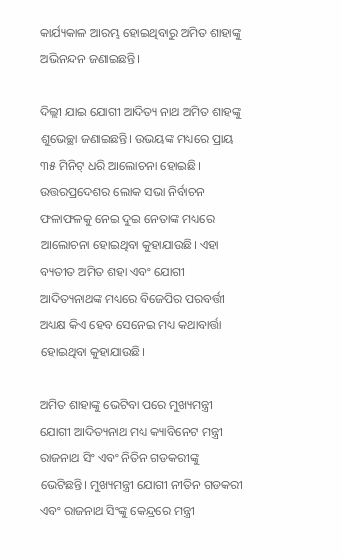କାର୍ଯ୍ୟକାଳ ଆରମ୍ଭ ହୋଇଥିବାରୁ ଅମିତ ଶାହାଙ୍କୁ ଅଭିନନ୍ଦନ ଜଣାଇଛନ୍ତି।

ଦିଲ୍ଲୀ ଯାଇ ଯୋଗୀ ଆଦିତ୍ୟ ନାଥ ଅମିତ ଶାହଙ୍କୁ ଶୁଭେଚ୍ଛା ଜଣାଇଛନ୍ତି। ଉଭୟଙ୍କ ମଧ୍ୟରେ ପ୍ରାୟ ୩୫ ମିନିଟ୍‌ ଧରି ଆଲୋଚନା ହୋଇଛି। ଉତ୍ତରପ୍ରଦେଶର ଲୋକ ସଭା ନିର୍ବାଚନ ଫଳାଫଳକୁ ନେଇ ଦୁଇ ନେତାଙ୍କ ମଧ୍ୟରେ ଆଲୋଚନା ହୋଇଥିବା କୁହାଯାଉଛି। ଏହା ବ୍ୟତୀତ ଅମିତ ଶହା ଏବଂ ଯୋଗୀ ଆଦିତ୍ୟନାଥଙ୍କ ମଧ୍ୟରେ ବିଜେପିର ପରବର୍ତ୍ତୀ ଅଧ୍ୟକ୍ଷ କିଏ ହେବ ସେନେଇ ମଧ୍ୟ କଥାବାର୍ତ୍ତା ହୋଇଥିବା କୁହାଯାଉଛି।

ଅମିତ ଶାହାଙ୍କୁ ଭେଟିବା ପରେ ମୁଖ୍ୟମନ୍ତ୍ରୀ ଯୋଗୀ ଆଦିତ୍ୟନାଥ ମଧ୍ୟ କ୍ୟାବିନେଟ ମନ୍ତ୍ରୀ ରାଜନାଥ ସିଂ ଏବଂ ନିତିନ ଗଡକରୀଙ୍କୁ ଭେଟିଛନ୍ତି। ମୁଖ୍ୟମନ୍ତ୍ରୀ ଯୋଗୀ ନୀତିନ ଗଡକରୀ ଏବଂ ରାଜନାଥ ସିଂଙ୍କୁ କେନ୍ଦ୍ରରେ ମନ୍ତ୍ରୀ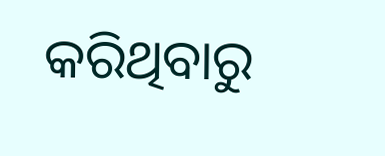କରିଥିବାରୁ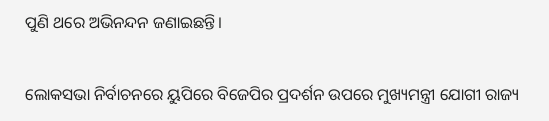ପୁଣି ଥରେ ଅଭିନନ୍ଦନ ଜଣାଇଛନ୍ତି।

ଲୋକସଭା ନିର୍ବାଚନରେ ୟୁପିରେ ବିଜେପିର ପ୍ରଦର୍ଶନ ଉପରେ ମୁଖ୍ୟମନ୍ତ୍ରୀ ଯୋଗୀ ରାଜ୍ୟ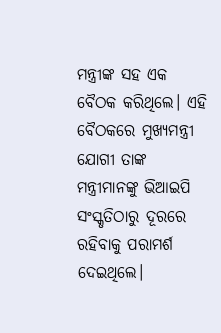ମନ୍ତ୍ରୀଙ୍କ ସହ ଏକ ବୈଠକ କରିଥିଲେ। ଏହି ବୈଠକରେ ମୁଖ୍ୟମନ୍ତ୍ରୀ ଯୋଗୀ ତାଙ୍କ ମନ୍ତ୍ରୀମାନଙ୍କୁ ଭିଆଇପି ସଂସ୍କୃତିଠାରୁ ଦୂରରେ ରହିବାକୁ ପରାମର୍ଶ ଦେଇଥିଲେ।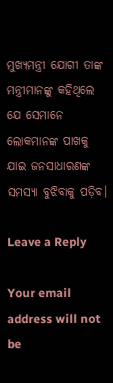ମୁଖ୍ୟମନ୍ତ୍ରୀ ଯୋଗୀ ତାଙ୍କ ମନ୍ତ୍ରୀମାନଙ୍କୁ କହିଥିଲେ ଯେ ସେମାନେ ଲୋକମାନଙ୍କ ପାଖକୁ ଯାଇ ଜନସାଧାରଣଙ୍କ ସମସ୍ୟା ବୁଝିବାକୁ ପଡ଼ିବ।

Leave a Reply

Your email address will not be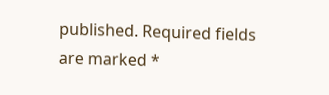published. Required fields are marked *